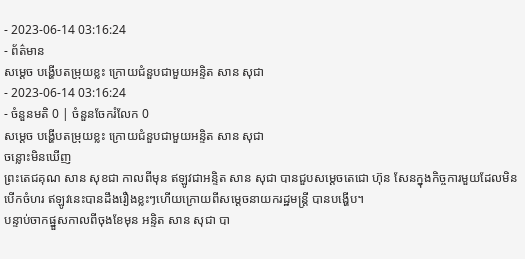- 2023-06-14 03:16:24
- ព័ត៌មាន
សម្ដេច បង្ហើបតម្រុយខ្លះ ក្រោយជំនួបជាមួយអន្ទិត សាន សុជា
- 2023-06-14 03:16:24
- ចំនួនមតិ 0 | ចំនួនចែករំលែក 0
សម្ដេច បង្ហើបតម្រុយខ្លះ ក្រោយជំនួបជាមួយអន្ទិត សាន សុជា
ចន្លោះមិនឃើញ
ព្រះតេជគុណ សាន សុខជា កាលពីមុន ឥឡូវជាអន្ទិត សាន សុជា បានជួបសម្ដេចតេជោ ហ៊ុន សែនក្នុងកិច្ចការមួយដែលមិនបើកចំហរ ឥឡូវនេះបានដឹងរឿងខ្លះៗហើយក្រោយពីសម្ដេចនាយករដ្ឋមន្ត្រី បានបង្ហើប។
បន្ទាប់ចាកផ្នួសកាលពីចុងខែមុន អន្ទិត សាន សុជា បា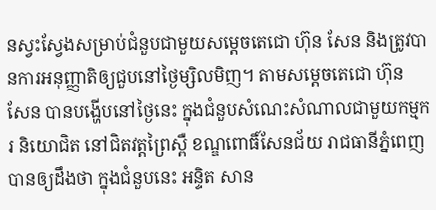នស្វះស្វែងសម្រាប់ជំនួបជាមួយសម្ដេចតេជោ ហ៊ុន សែន និងត្រូវបានការអនុញ្ញាតិឲ្យជួបនៅថ្ងៃម្សិលមិញ។ តាមសម្ដេចតេជោ ហ៊ុន សែន បានបង្ហើបនៅថ្ងៃនេះ ក្នុងជំនួបសំណេះសំណាលជាមួយកម្មករ និយោជិត នៅជិតវត្តព្រៃស្ពឺ ខណ្ឌពោធិ៍សែនជ័យ រាជធានីភ្នំពេញ បានឲ្យដឹងថា ក្នុងជំនួបនេះ អន្ទិត សាន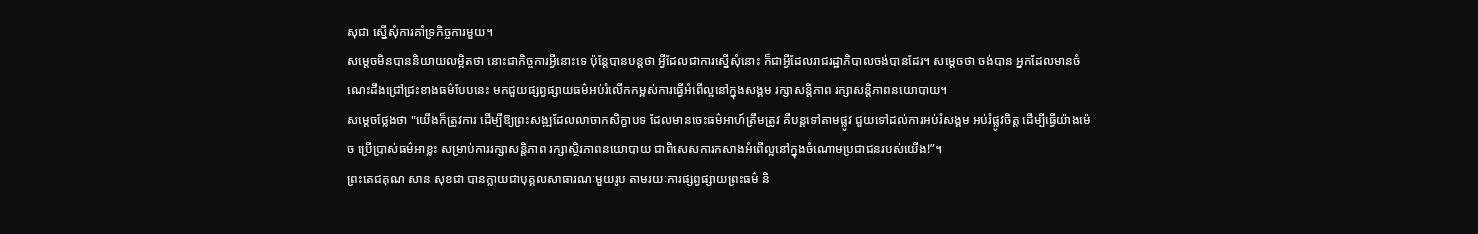សុជា ស្នើសុំការគាំទ្រកិច្ចការមួយ។
សម្ដេចមិនបាននិយាយលម្អិតថា នោះជាកិច្ចការអ្វីនោះទេ ប៉ុន្តែបានបន្តថា អ្វីដែលជាការស្នើសុំនោះ ក៏ជាអ្វីដែលរាជរដ្ឋាភិបាលចង់បានដែរ។ សម្ដេចថា ចង់បាន អ្នកដែលមានចំណេះដឹងជ្រៅជ្រះខាងធម៌បែបនេះ មកជួយផ្សព្វផ្សាយធម៌អប់រំលើកកម្ពស់ការធ្វើអំពើល្អនៅក្នុងសង្គម រក្សាសន្តិភាព រក្សាសន្តិភាពនយោបាយ។
សម្ដេចថ្លែងថា "យើងក៏ត្រូវការ ដើម្បីឱ្យព្រះសង្ឍដែលលាចាកសិក្ខាបទ ដែលមានចេះធម៌អាហ៍ត្រឹមត្រូវ គឺបន្តទៅតាមផ្លូវ ជួយទៅដល់ការអប់រំសង្គម អប់រំផ្លូវចិត្ត ដើម្បីធ្វើយ៉ាងម៉េច ប្រើប្រាស់ធម៌អាខ្លះ សម្រាប់ការរក្សាសន្តិភាព រក្សាស្ថិរភាពនយោបាយ ជាពិសេសការកសាងអំពើល្អនៅក្នុងចំណោមប្រជាជនរបស់យើង!”។
ព្រះតេជគុណ សាន សុខជា បានក្លាយជាបុគ្គលសាធារណៈមួយរូប តាមរយៈការផ្សព្វផ្សាយព្រះធម៌ និ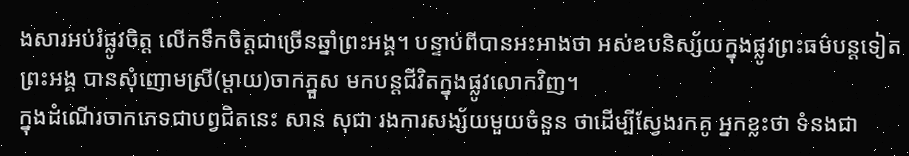ងសារអប់រំផ្លូវចិត្ត លើកទឹកចិត្តជាច្រើនឆ្នាំព្រះអង្គ។ បន្ទាប់ពីបានអះអាងថា អស់ឧបនិស្ស័យក្នុងផ្លូវព្រះធម៌បន្តទៀត ព្រះអង្គ បានសុំញោមស្រី(ម្ដាយ)ចាកភ្នួស មកបន្តជីវិតក្នុងផ្លូវលោកវិញ។
ក្នុងដំណើរចាកភេទជាបព្វជិតនេះ សាន សុជា រងការសង្ស័យមួយចំនួន ថាដើម្បីស្វែងរកគូ អ្នកខ្លះថា ទំនងជា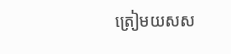ត្រៀមយសស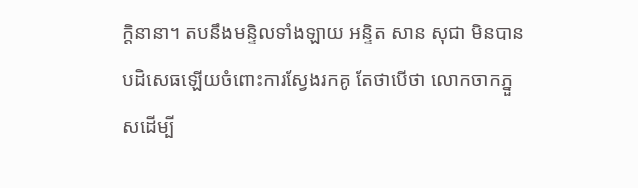ក្ដិនានា។ តបនឹងមន្ទិលទាំងឡាយ អន្ទិត សាន សុជា មិនបានបដិសេធឡើយចំពោះការស្វែងរកគូ តែថាបើថា លោកចាកភ្នួសដើម្បី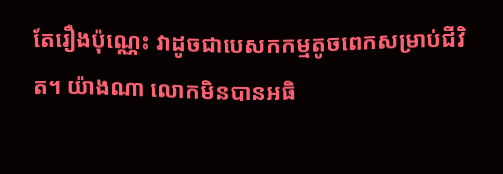តែរឿងប៉ុណ្ណេះ វាដូចជាបេសកកម្មតូចពេកសម្រាប់ជីវិត។ យ៉ាងណា លោកមិនបានអធិ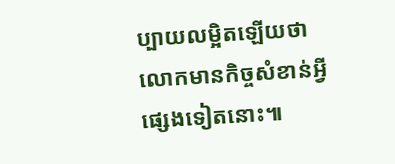ប្បាយលម្អិតឡើយថា លោកមានកិច្ចសំខាន់អ្វីផ្សេងទៀតនោះ៕